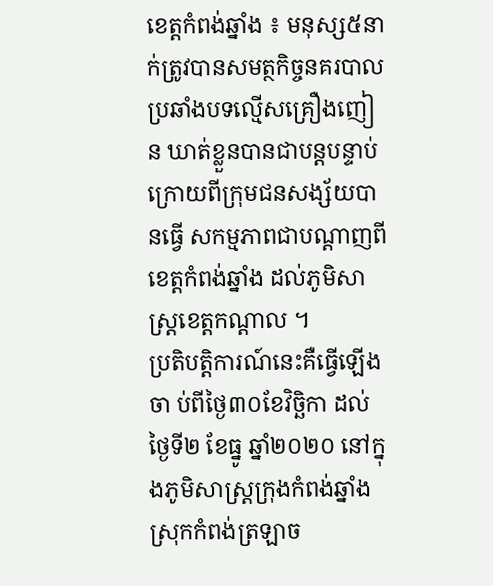ខេត្តកំពង់ឆ្នាំង ៖ មនុស្ស៥នាក់ត្រូវបានសមត្ថកិច្ចនគរបាលប្រឆាំងបទល្មើសគ្រឿងញៀន ឃាត់ខ្លួនបានជាបន្តបន្ទាប់ ក្រោយពីក្រុមជនសង្ស័យបានធ្វើ សកម្មភាពជាបណ្តាញពីខេត្តកំពង់ឆ្នាំង ដល់ភូមិសាស្រ្តខេត្តកណ្តាល ។
ប្រតិបត្តិការណ៍នេះគឺធ្វើឡើងចា ប់ពីថ្ងៃ៣០ខែវិច្ឆិកា ដល់ថ្ងៃទី២ ខែធ្នូ ឆ្នាំ២០២០ នៅក្នុងភូមិសាស្រ្តក្រុងកំពង់ឆ្នាំង ស្រុកកំពង់ត្រឡាច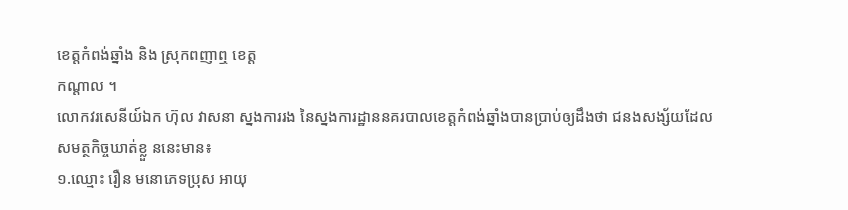ខេត្តកំពង់ឆ្នាំង និង ស្រុកពញាឮ ខេត្ត
កណ្តាល ។
លោកវរសេនីយ៍ឯក ហ៊ុល វាសនា ស្នងការរង នៃស្នងការដ្ឋាននគរបាលខេត្តកំពង់ឆ្នាំងបានប្រាប់ឲ្យដឹងថា ជនងសង្ស័យដែលសមត្ថកិច្ចឃាត់ខ្លួ ននេះមាន៖
១.ឈ្មោះ រឿន មនោភេទប្រុស អាយុ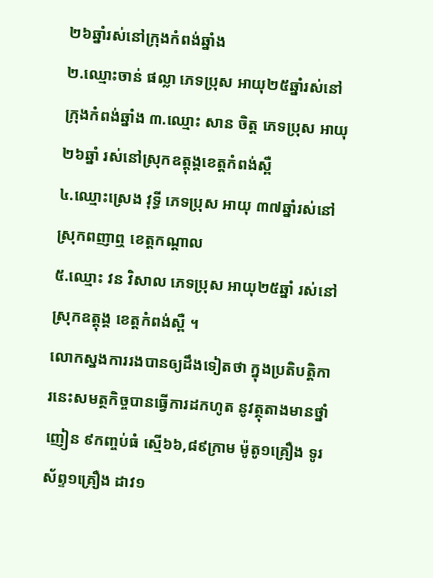២៦ឆ្នាំរស់នៅក្រុងកំពង់ឆ្នាំង
២.ឈ្មោះចាន់ ផល្លា ភេទប្រុស អាយុ២៥ឆ្នាំរស់នៅក្រុងកំពង់ឆ្នាំង ៣.ឈ្មោះ សាន ចិត្ត ភេទប្រុស អាយុ២៦ឆ្នាំ រស់នៅស្រុកឧត្តុង្គខេត្តកំពង់ស្ពឺ
៤.ឈ្មោះស្រេង វុទ្ធី ភេទប្រុស អាយុ ៣៧ឆ្នាំរស់នៅ ស្រុកពញាឮ ខេត្តកណ្តាល
៥.ឈ្មោះ វន វិសាល ភេទប្រុស អាយុ២៥ឆ្នាំ រស់នៅស្រុកឧត្តុង្គ ខេត្តកំពង់ស្ពឺ ។
លោកស្នងការរងបានឲ្យដឹងទៀតថា ក្នុងប្រតិបត្តិការនេះសមត្ថកិច្ចបានធ្វើការដកហូត នូវត្ថុតាងមានថ្នាំញៀន ៩កញ្ចប់ធំ ស្មើ៦៦,៨៩ក្រាម ម៉ូតូ១គ្រឿង ទូរស័ព្ទ១គ្រឿង ដាវ១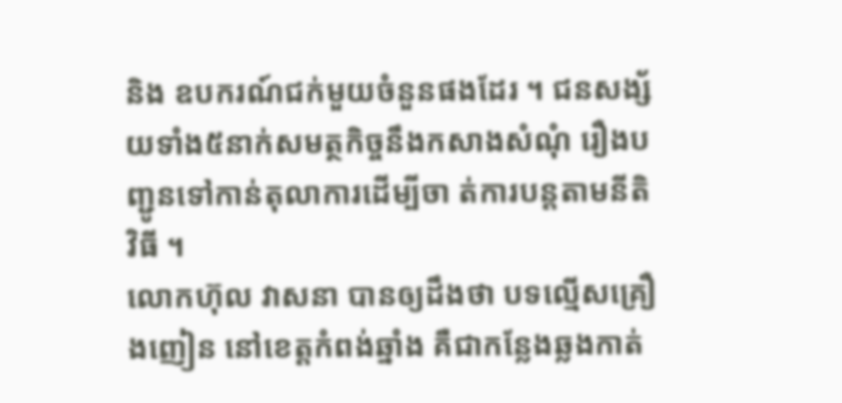និង ឧបករណ៍ជក់មួយចំនួនផងដែរ ។ ជនសង្ស័យទាំង៥នាក់សមត្ថកិច្ចនឹងកសាងសំណុំ រឿងបញ្ជូនទៅកាន់តុលាការដើម្បីចា ត់ការបន្តតាមនីតិវិធី ។
លោកហ៊ុល វាសនា បានឲ្យដឹងថា បទល្មើសគ្រឿងញៀន នៅខេត្តកំពង់ឆ្នាំង គឺជាកន្លែងឆ្លងកាត់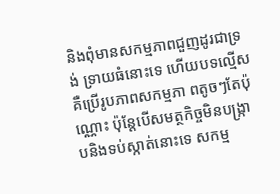និងពុំមានសកម្មភាពជួញដូរជាទ្រង់ ទ្រាយធំនោះទេ ហើយបទល្មើសគឺប្រើរូបភាពសកម្មភា ពតូចៗតែប៉ុណ្ណោះ ប៉ុន្តែបើសមត្ថកិច្ចមិនបង្រ្កា បនិងទប់ស្កាត់នោះទេ សកម្ម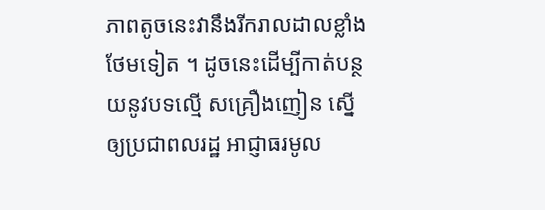ភាពតូចនេះវានឹងរីករាលដាលខ្លាំងថែមទៀត ។ ដូចនេះដើម្បីកាត់បន្ថយនូវបទល្មើ សគ្រឿងញៀន ស្នើឲ្យប្រជាពលរដ្ឋ អាជ្ញាធរមូល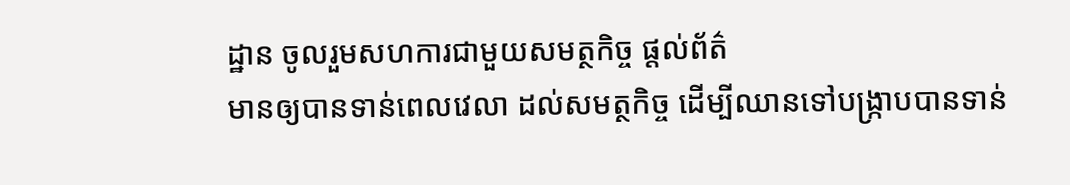ដ្ឋាន ចូលរួមសហការជាមួយសមត្ថកិច្ច ផ្តល់ព័ត៌
មានឲ្យបានទាន់ពេលវេលា ដល់សមត្ថកិច្ច ដើម្បីឈានទៅបង្រ្កាបបានទាន់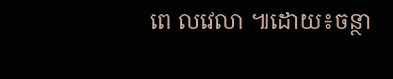ពេ លវេលា ៕ដោយ៖ចន្ថា